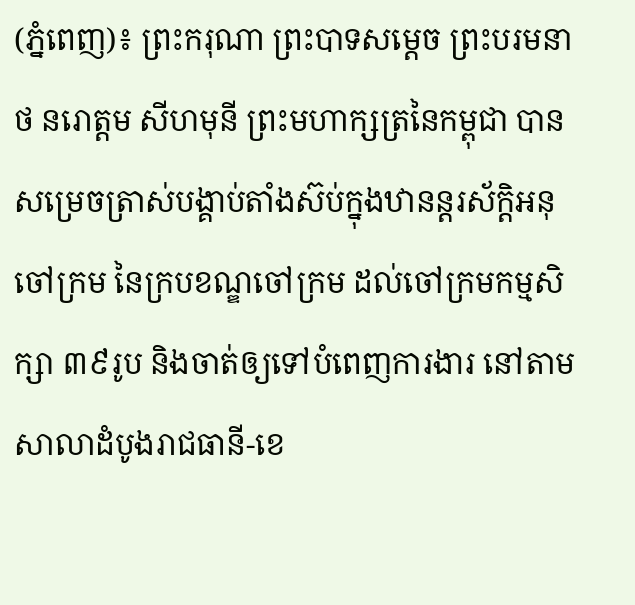(ភ្នំពេញ)៖ ព្រះករុណា ព្រះបាទសម្តេច ព្រះបរមនាថ នរោត្តម សីហមុនី ព្រះមហាក្សត្រនៃកម្ពុជា បានសម្រេចត្រាស់បង្គាប់តាំងស៊ប់ក្នុងឋានន្តរស័ក្តិអនុចៅក្រម នៃក្របខណ្ឌចៅក្រម ដល់ចៅក្រមកម្មសិក្សា ៣៩រូប និងចាត់ឲ្យទៅបំពេញការងារ នៅតាមសាលាដំបូងរាជធានី-ខេ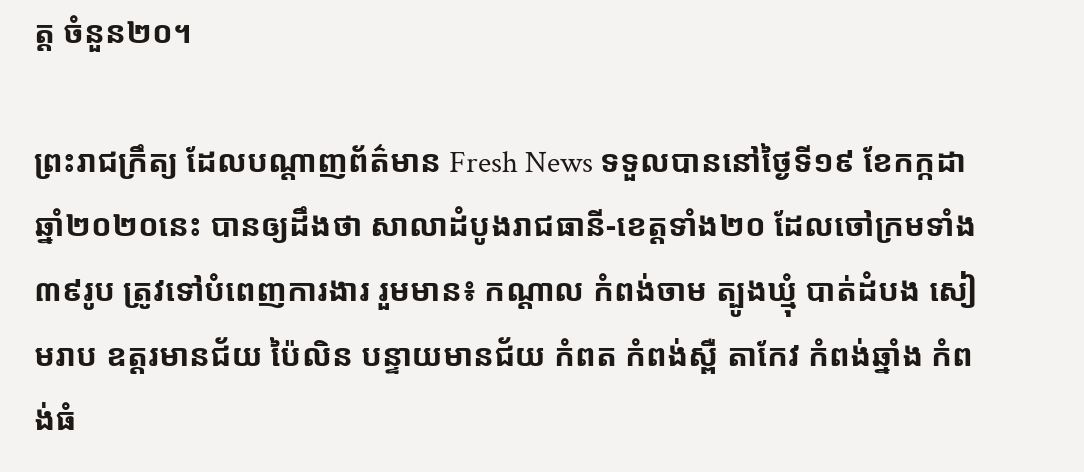ត្ត ចំនួន២០។

ព្រះរាជកឹ្រត្យ ដែលបណ្តាញព័ត៌មាន Fresh News ទទួលបាននៅថ្ងៃទី១៩ ខែកក្កដា ឆ្នាំ២០២០នេះ បានឲ្យដឹងថា សាលាដំបូងរាជធានី-ខេត្តទាំង២០ ដែលចៅក្រមទាំង ៣៩រូប ត្រូវទៅបំពេញការងារ រួមមាន៖ កណ្តាល កំពង់ចាម ត្បូងឃ្មុំ បាត់ដំបង សៀមរាប ឧត្តរមានជ័យ ប៉ៃលិន បន្ទាយមានជ័យ កំពត កំពង់ស្ពឺ តាកែវ កំពង់ឆ្នាំង កំពង់ធំ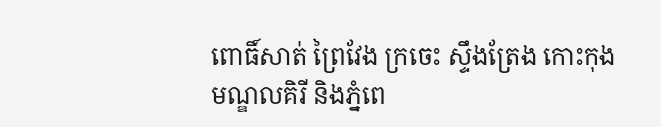ពោធិ៍សាត់ ព្រៃវែង ក្រចេះ ស្ទឹងត្រែង កោះកុង មណ្ឌលគិរី និងភ្នំពេ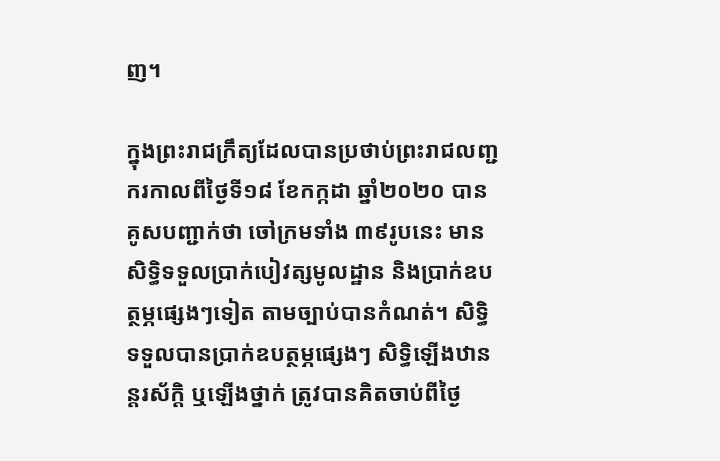ញ។

ក្នុងព្រះរាជក្រឹត្យដែលបានប្រថាប់ព្រះរាជលញ្ជករកាលពីថ្ងៃទី១៨ ខែកក្កដា ឆ្នាំ២០២០ បានគូសបញ្ជាក់ថា ចៅក្រមទាំង ៣៩រូបនេះ មានសិទ្ធិទទួលប្រាក់បៀវត្សមូលដ្ឋាន និងប្រាក់ឧបត្ថម្ភផ្សេងៗទៀត តាមច្បាប់បានកំណត់។ សិទ្ធិទទួលបានប្រាក់ឧបត្ថម្ភផ្សេងៗ សិទ្ធិឡើងឋានន្តរស័ក្តិ ឬឡើងថ្នាក់ ត្រូវបានគិតចាប់ពីថ្ងៃ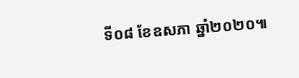ទី០៨ ខែឧសភា ឆ្នាំ២០២០៕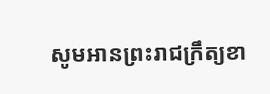សូមអានព្រះរាជក្រឹត្យខា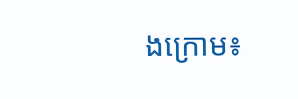ងក្រោម៖